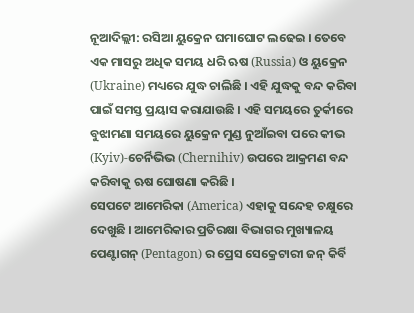ନୂଆଦିଲ୍ଲୀ: ରସିଆ ୟୁକ୍ରେନ ଘମାଘୋଟ ଲଢେଇ । ତେବେ ଏକ ମାସରୁ ଅଧିକ ସମୟ ଧରି ଋଷ (Russia) ଓ ୟୁକ୍ରେନ (Ukraine) ମଧ୍ୟରେ ଯୁଦ୍ଧ ଚାଲିଛି । ଏହି ଯୁଦ୍ଧକୁ ବନ୍ଦ କରିବା ପାଇଁ ସମସ୍ତ ପ୍ରୟାସ କରାଯାଉଛି । ଏହି ସମୟରେ ତୁର୍କୀରେ ବୁଝାମଣା ସମୟରେ ୟୁକ୍ରେନ ମୁଣ୍ଡ ନୁଆଁଇବା ପରେ କୀଭ (Kyiv)-ଚେର୍ନିଭିଭ (Chernihiv) ଉପରେ ଆକ୍ରମଣ ବନ୍ଦ କରିବାକୁ ଋଷ ଘୋଷଣା କରିଛି ।
ସେପଟେ ଆମେରିକା (America) ଏହାକୁ ସନ୍ଦେହ ଚକ୍ଷୁରେ ଦେଖୁଛି । ଆମେରିକାର ପ୍ରତିରକ୍ଷା ବିଭାଗର ମୁଖ୍ୟାଳୟ ପେଣ୍ଟାଗନ୍ (Pentagon) ର ପ୍ରେସ ସେକ୍ରେଟାରୀ ଜନ୍ କିର୍ବି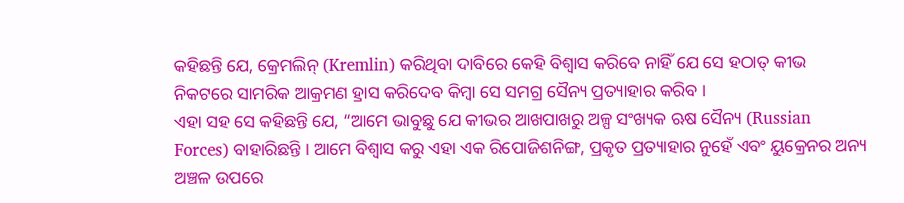କହିଛନ୍ତି ଯେ, କ୍ରେମଲିନ୍ (Kremlin) କରିଥିବା ଦାବିରେ କେହି ବିଶ୍ୱାସ କରିବେ ନାହିଁ ଯେ ସେ ହଠାତ୍ କୀଭ ନିକଟରେ ସାମରିକ ଆକ୍ରମଣ ହ୍ରାସ କରିଦେବ କିମ୍ବା ସେ ସମଗ୍ର ସୈନ୍ୟ ପ୍ରତ୍ୟାହାର କରିବ ।
ଏହା ସହ ସେ କହିଛନ୍ତି ଯେ, “ଆମେ ଭାବୁଛୁ ଯେ କୀଭର ଆଖପାଖରୁ ଅଳ୍ପ ସଂଖ୍ୟକ ଋଷ ସୈନ୍ୟ (Russian Forces) ବାହାରିଛନ୍ତି । ଆମେ ବିଶ୍ୱାସ କରୁ ଏହା ଏକ ରିପୋଜିଶନିଙ୍ଗ, ପ୍ରକୃତ ପ୍ରତ୍ୟାହାର ନୁହେଁ ଏବଂ ୟୁକ୍ରେନର ଅନ୍ୟ ଅଞ୍ଚଳ ଉପରେ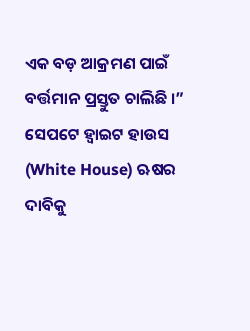ଏକ ବଡ଼ ଆକ୍ରମଣ ପାଇଁ ବର୍ତ୍ତମାନ ପ୍ରସ୍ତୁତ ଚାଲିଛି ।”
ସେପଟେ ହ୍ୱାଇଟ ହାଉସ (White House) ଋଷର ଦାବିକୁ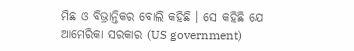ମିଛ ଓ ବିଭ୍ରାନ୍ତିକର ବୋଲି କହିଛି । ସେ କହିଛି ଯେ ଆମେରିକା ସରକାର (US government)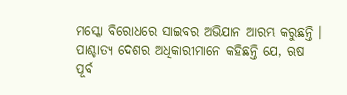ମସ୍କୋ ବିରୋଧରେ ସାଇବର ଅଭିଯାନ ଆରମ୍ଭ କରୁଛନ୍ତି ।
ପାଶ୍ଚାତ୍ୟ ଦେଶର ଅଧିକାରୀମାନେ କହିଛନ୍ତି ଯେ, ଋଷ ପୂର୍ବ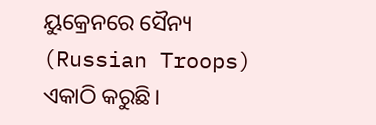ୟୁକ୍ରେନରେ ସୈନ୍ୟ (Russian Troops) ଏକାଠି କରୁଛି।